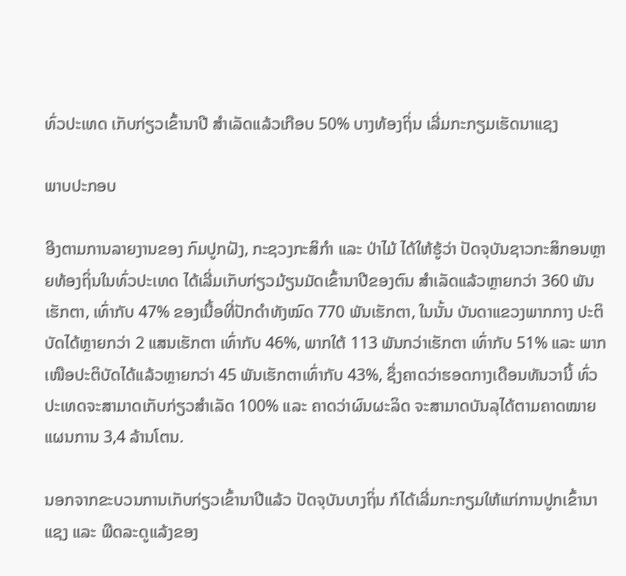ທົ່ວປະເທດ ເກັບກ່ຽວເຂົ້ານາປີ ສຳເລັດແລ້ວເກືອບ 50% ບາງທ້ອງຖິ່ນ ເລີ່ມກະກຽມເຮັດນາແຊງ

ພາບປະກອບ

ອີງຕາມການລາຍງານຂອງ ກົມປູກຝັງ, ກະຊວງກະສິກຳ ແລະ ປ່າໄມ້ ໄດ້ໃຫ້ຮູ້ວ່າ ປັດຈຸບັນຊາວກະສິກອນຫຼາຍທ້ອງຖິ່ນໃນທົ່ວປະເທດ ໄດ້ເລີ່ມເກັບກ່ຽວມ້ຽນມັດເຂົ້ານາປີຂອງຕົນ ສຳເລັດແລ້ວຫຼາຍກວ່າ 360 ພັນເຮັກຕາ, ເທົ່າກັບ 47% ຂອງເນື້ອທີ່ປັກດຳທັງໝົດ 770 ພັນເຮັກຕາ, ໃນນັ້ນ ບັນດາແຂວງພາກກາງ ປະຕິບັດໄດ້ຫຼາຍກວ່າ 2 ແສນເຮັກຕາ ເທົ່າກັບ 46%, ພາກໃຕ້ 113 ພັນກວ່າເຮັກຕາ ເທົ່າກັບ 51% ແລະ ພາກເໜືອປະຕິບັດໄດ້ແລ້ວຫຼາຍກວ່າ 45 ພັນເຮັກຕາເທົ່າກັບ 43%, ຊຶ່ງຄາດວ່າຮອດກາງເດືອນທັນວານີ້ ທົ່ວປະເທດຈະສາມາດເກັບກ່ຽວສຳເລັດ 100% ແລະ ຄາດວ່າຜົນຜະລິດ ຈະສາມາດບັນລຸໄດ້ຕາມຄາດໝາຍແຜນການ 3,4 ລ້ານໂຕນ.

ນອກຈາກຂະບວນການເກັບກ່ຽວເຂົ້ານາປີແລ້ວ ປັດຈຸບັນບາງຖິ່ນ ກໍໄດ້ເລີ່ມກະກຽມໃຫ້ແກ່ການປູກເຂົ້ານາແຊງ ແລະ ພືດລະດູແລ້ງຂອງ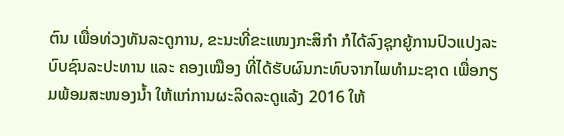ຕົນ ເພື່ອທ່ວງທັນລະດູການ, ຂະນະທີ່ຂະແໜງກະສິກຳ ກໍໄດ້ລົງຊຸກຍູ້ການປົວແປງລະບົບຊົນລະປະທານ ແລະ ຄອງເໝືອງ ທີ່ໄດ້ຮັບຜົນກະທົບຈາກໄພທຳມະຊາດ ເພື່ອກຽມພ້ອມສະໜອງນ້ຳ ໃຫ້ແກ່ການຜະລິດລະດູແລ້ງ 2016 ໃຫ້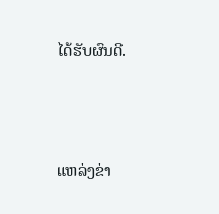ໄດ້ຮັບຜົນດີ.



ແຫລ່ງຂ່າ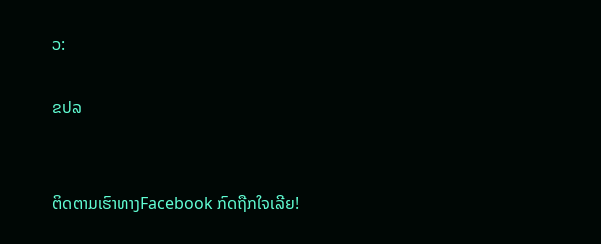ວ:

ຂປລ


ຕິດຕາມເຮົາທາງFacebook ກົດຖືກໃຈເລີຍ!